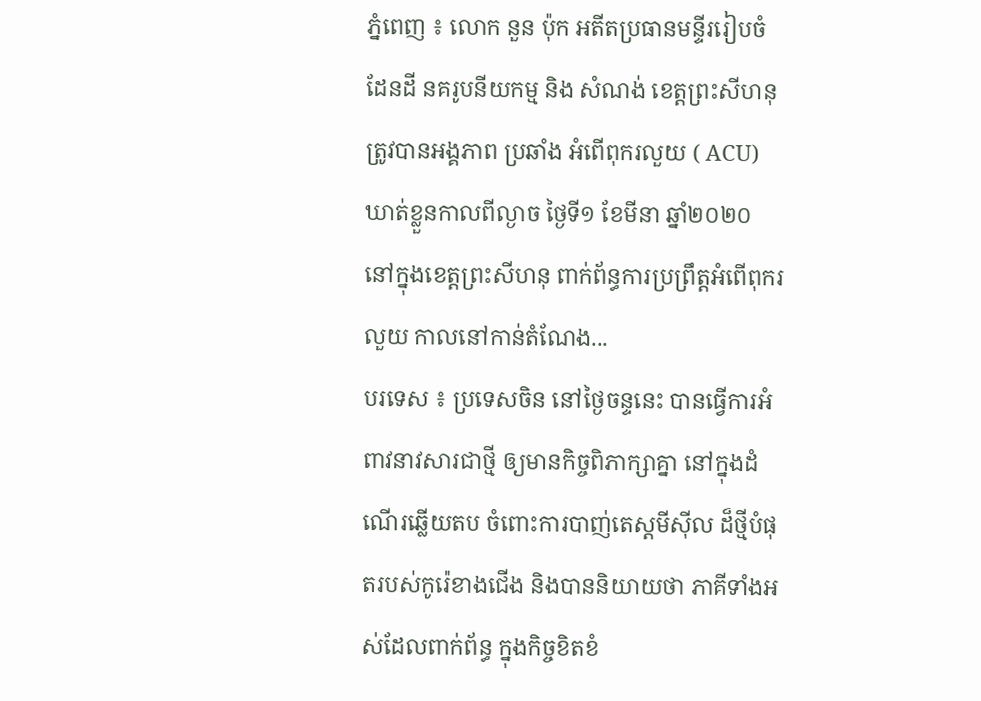ភ្នំពេញ ៖ លោក នួន ប៉ុក អតីតប្រធានមន្ទីររៀបចំដែនដី នគរូបនីយកម្ម និង សំណង់ ខេត្តព្រះសីហនុ ត្រូវបានអង្គភាព ប្រឆាំង អំពើពុករលួយ ( ACU) ឃាត់ខ្លួនកាលពីល្ងាច ថ្ងៃទី១ ខែមីនា ឆ្នាំ២០២០ នៅក្នុងខេត្តព្រះសីហនុ ពាក់ព័ន្ធការប្រព្រឹត្តអំពើពុករលួយ កាលនៅកាន់តំណែង...
បរទេស ៖ ប្រទេសចិន នៅថ្ងៃចន្ទនេះ បានធ្វើការអំពាវនាវសារជាថ្មី ឲ្យមានកិច្ចពិភាក្សាគ្នា នៅក្នុងដំណើរឆ្លើយតប ចំពោះការបាញ់តេស្តមីស៊ីល ដ៏ថ្មីបំផុតរបស់កូរ៉េខាងជើង និងបាននិយាយថា ភាគីទាំងអស់ដែលពាក់ព័ន្ធ ក្នុងកិច្ចខិតខំ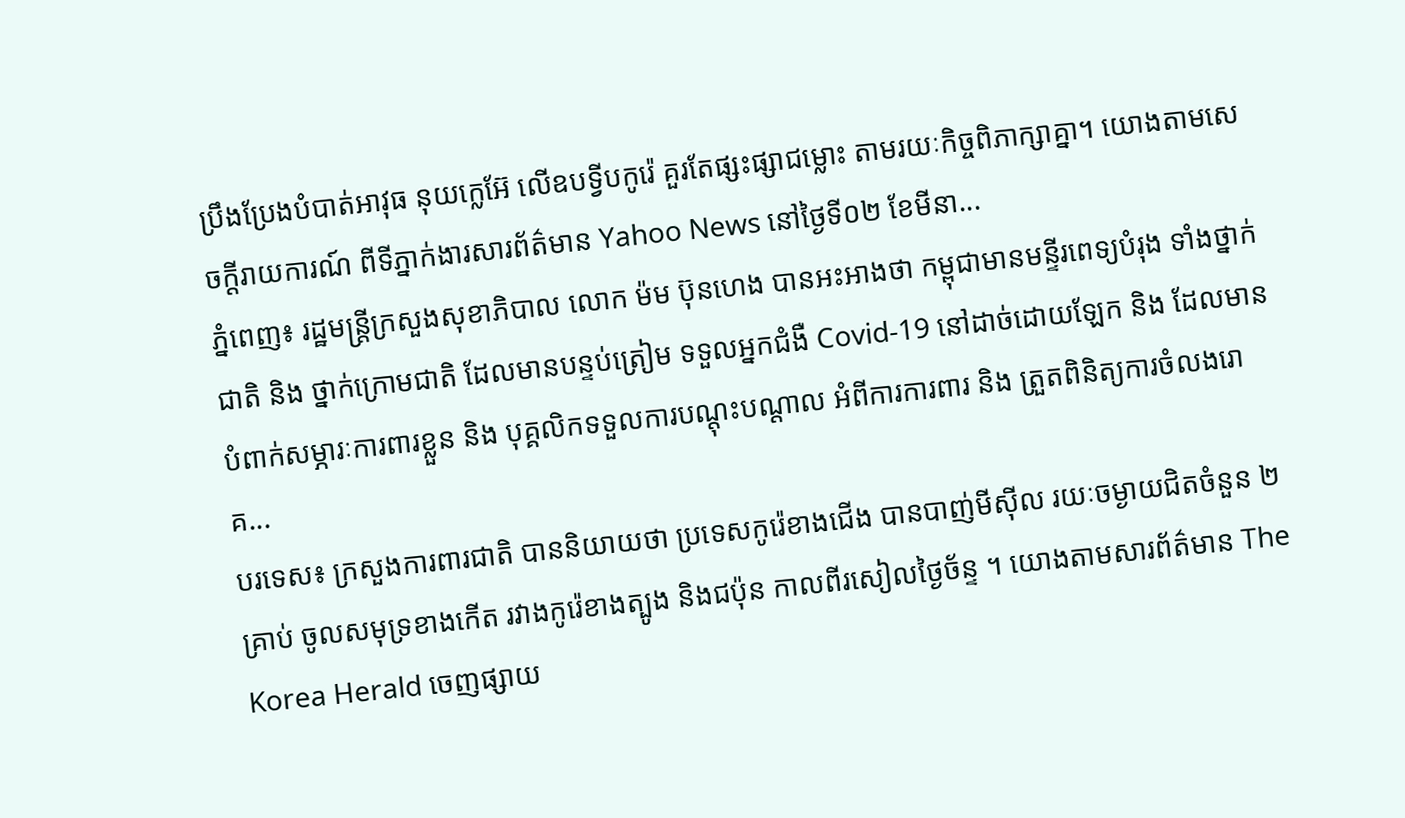ប្រឹងប្រែងបំបាត់អាវុធ នុយក្លេអ៊ែ លើឧបទ្វីបកូរ៉េ គួរតែផ្សះផ្សាជម្លោះ តាមរយៈកិច្ចពិភាក្សាគ្នា។ យោងតាមសេចក្តីរាយការណ៍ ពីទីភ្នាក់ងារសារព័ត៌មាន Yahoo News នៅថ្ងៃទី០២ ខែមីនា...
ភ្នំពេញ៖ រដ្ឋមន្ត្រីក្រសួងសុខាភិបាល លោក ម៉ម ប៊ុនហេង បានអះអាងថា កម្ពុជាមានមន្ទីរពេទ្យបំរុង ទាំងថ្នាក់ជាតិ និង ថ្នាក់ក្រោមជាតិ ដែលមានបន្ទប់ត្រៀម ទទួលអ្នកជំងឺ Covid-19 នៅដាច់ដោយឡែក និង ដែលមាន បំពាក់សម្ភារៈការពារខ្លួន និង បុគ្គលិកទទួលការបណ្តុះបណ្តាល អំពីការការពារ និង ត្រួតពិនិត្យការចំលងរោគ...
បរទេស៖ ក្រសួងការពារជាតិ បាននិយាយថា ប្រទេសកូរ៉េខាងជើង បានបាញ់មីស៊ីល រយៈចម្ងាយជិតចំនួន ២ គ្រាប់ ចូលសមុទ្រខាងកើត រវាងកូរ៉េខាងត្បូង និងជប៉ុន កាលពីរសៀលថ្ងៃច័ន្ទ ។ យោងតាមសារព័ត៌មាន The Korea Herald ចេញផ្សាយ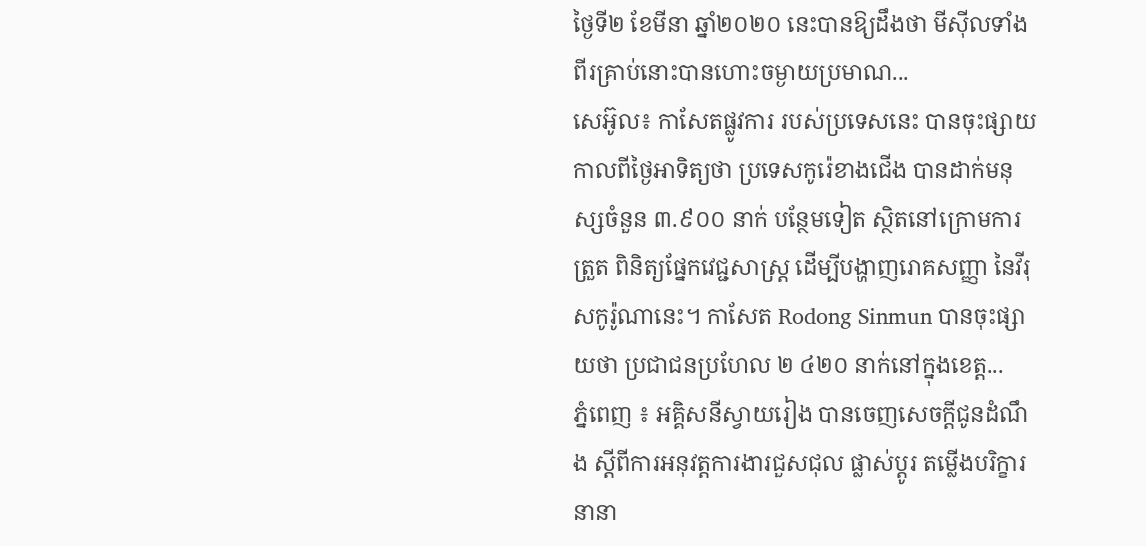ថ្ងៃទី២ ខែមីនា ឆ្នាំ២០២០ នេះបានឱ្យដឹងថា មីស៊ីលទាំងពីរគ្រាប់នោះបានហោះចម្ងាយប្រមាណ...
សេអ៊ូល៖ កាសែតផ្លូវការ របស់ប្រទេសនេះ បានចុះផ្សាយ កាលពីថ្ងៃអាទិត្យថា ប្រទេសកូរ៉េខាងជើង បានដាក់មនុស្សចំនួន ៣.៩០០ នាក់ បន្ថែមទៀត ស្ថិតនៅក្រោមការត្រួត ពិនិត្យផ្នែកវេជ្ជសាស្ត្រ ដើម្បីបង្ហាញរោគសញ្ញា នៃវីរុសកូរ៉ូណានេះ។ កាសែត Rodong Sinmun បានចុះផ្សាយថា ប្រជាជនប្រហែល ២ ៤២០ នាក់នៅក្នុងខេត្ត...
ភ្នំពេញ ៖ អគ្គិសនីស្វាយរៀង បានចេញសេចក្តីជូនដំណឹង ស្តីពីការអនុវត្តការងារជួសជុល ផ្លាស់ប្តូរ តម្លើងបរិក្ខារនានា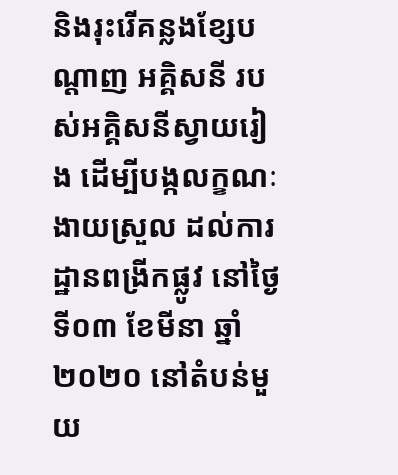និងរុះរើគន្លងខ្សែបណ្តាញ អគ្គិសនី របស់អគ្គិសនីស្វាយរៀង ដើម្បីបង្កលក្ខណៈងាយស្រួល ដល់ការដ្ឋានពង្រីកផ្លូវ នៅថ្ងៃទី០៣ ខែមីនា ឆ្នាំ២០២០ នៅតំបន់មួយ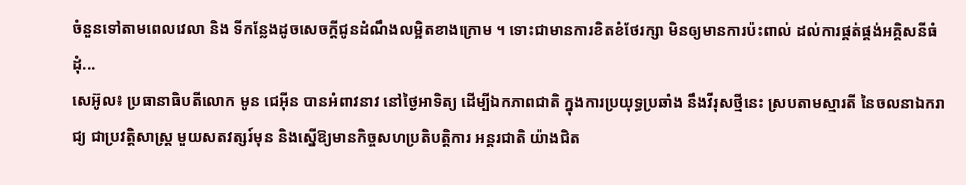ចំនួនទៅតាមពេលវេលា និង ទីកន្លែងដូចសេចក្តីជូនដំណឹងលម្អិតខាងក្រោម ។ ទោះជាមានការខិតខំថែរក្សា មិនឲ្យមានការប៉ះពាល់ ដល់ការផ្គត់ផ្គង់អគ្គិសនីធំដុំ...
សេអ៊ូល៖ ប្រធានាធិបតីលោក មូន ជេអ៊ីន បានអំពាវនាវ នៅថ្ងៃអាទិត្យ ដើម្បីឯកភាពជាតិ ក្នុងការប្រយុទ្ធប្រឆាំង នឹងវីរុសថ្មីនេះ ស្របតាមស្មារតី នៃចលនាឯករាជ្យ ជាប្រវត្តិសាស្រ្ត មួយសតវត្សរ៍មុន និងស្នើឱ្យមានកិច្ចសហប្រតិបត្តិការ អន្តរជាតិ យ៉ាងជិត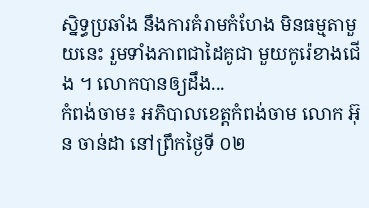ស្និទ្ធប្រឆាំង នឹងការគំរាមកំហែង មិនធម្មតាមួយនេះ រួមទាំងភាពជាដៃគូជា មួយកូរ៉េខាងជើង ។ លោកបានឲ្យដឹង...
កំពង់ចាម៖ អភិបាលខេត្តកំពង់ចាម លោក អ៊ុន ចាន់ដា នៅព្រឹកថ្ងៃទី ០២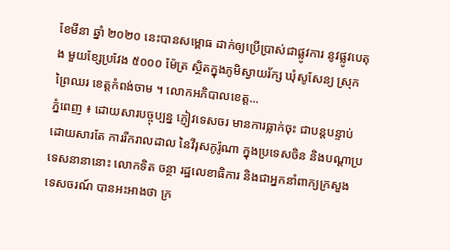ខែមីនា ឆ្នាំ ២០២០ នេះបានសម្ពោធ ដាក់ឲ្យប្រើប្រាស់ជាផ្លូវការ នូវផ្លូវបេតុង មួយខ្សែប្រវែង ៥០០០ ម៉ែត្រ ស្ថិតក្នុងភូមិស្វាយរ័ក្ស ឃុំសូសែន្យ ស្រុកព្រៃឈរ ខេត្តកំពង់ចាម ។ លោកអភិបាលខេត្ត...
ភ្នំពេញ ៖ ដោយសារបច្ចុប្បន្ន ភ្ញៀវទេសចរ មានការធ្លាក់ចុះ ជាបន្តបន្ទាប់ ដោយសារតែ ការរីករាលដាល នៃវីរុសកូរ៉ូណា ក្នុងប្រទេសចិន និងបណ្ដាប្រទេសនានានោះ លោកទិត ចន្ថា រដ្ឋលេខាធិការ និងជាអ្នកនាំពាក្យក្រសួង ទេសចរណ៍ បានអះអាងថា ក្រ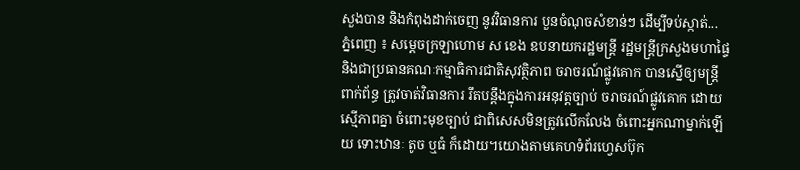សួងបាន និងកំពុងដាក់ចេញ នូវវិធានការ បួនចំណុចសំខាន់ៗ ដើម្បីទប់ស្កាត់...
ភ្នំពេញ ៖ សម្តេចក្រឡាហោម ស ខេង ឧបនាយករដ្ឋមន្រ្តី រដ្ឋមន្រ្តីក្រសួងមហាផ្ទៃ និងជាប្រធានគណៈកម្មាធិការជាតិសុវត្ថិភាព ចរាចរណ៍ផ្លូវគោក បានស្នើឲ្យមន្រ្តីពាក់ព័ន្ធ ត្រូវចាត់វិធានការ រឹតបន្តឹងក្នុងការអនុវត្តច្បាប់ ចរាចរណ៍ផ្លូវគោក ដោយស្មើភាពគ្នា ចំពោះមុខច្បាប់ ជាពិសេសមិនត្រូវលើកលែង ចំពោះអ្នកណាម្នាក់ឡើយ ទោះឋានៈ តូច ឬធំ ក៏ដោយ។យោងតាមគេហទំព័រហ្វេសប៊ុក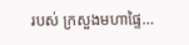របស់ ក្រសួងមហាផ្ទៃ...